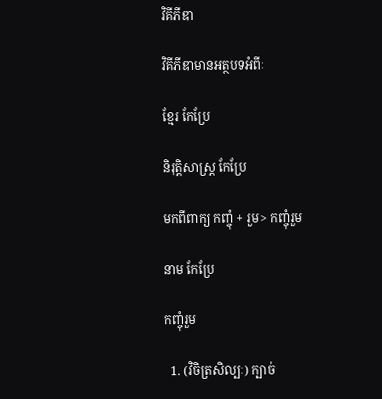វិគីភីឌា

វិគីភីឌាមានអត្ថបទអំពីៈ

ខ្មែរ កែប្រែ

និរុត្តិសាស្ត្រ កែប្រែ

មកពីពាក្យ កញ្ចុំ + រួម> កញ្ចុំរួម

នាម កែប្រែ

កញ្ចុំរួម

  1. (វិចិត្រសិល្បៈ) ក្បាច់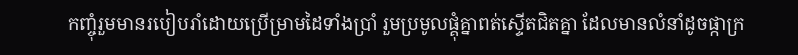កញ្ចុំរួមមានរបៀបរាំដោយប្រើម្រាមដៃទាំងប្រាំ រួមប្រមូលផ្គុំគ្នាពត់ស្ទើតជិតគ្នា ដែលមានលំនាំដូចផ្កាក្រ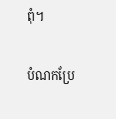ពុំ។

បំណកប្រែ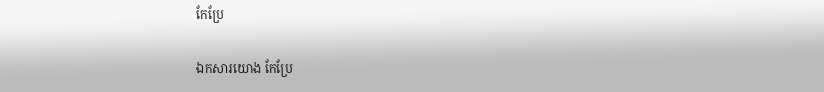កែប្រែ

ឯកសារយោង កែប្រែ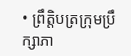• ព្រឹត្តិបត្រក្រុមប្រឹក្សាភា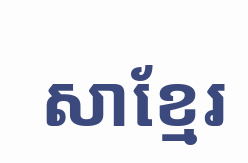សាខ្មែរ